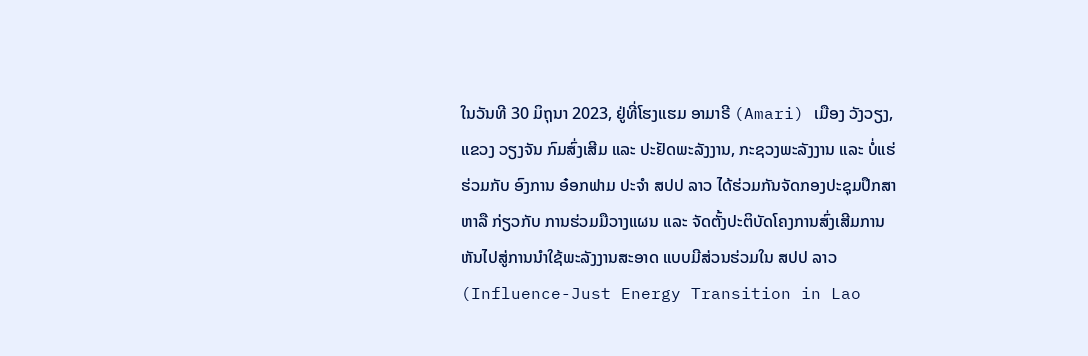ໃນວັນທີ 30 ມິຖຸນາ 2023, ຢູ່ທີ່ໂຮງແຮມ ອາມາຣີ (Amari) ເມືອງ ວັງວຽງ, ແຂວງ ວຽງຈັນ ກົມສົ່ງເສີມ ແລະ ປະຢັດພະລັງງານ, ກະຊວງພະລັງງານ ແລະ ບໍ່ແຮ່ ຮ່ວມກັບ ອົງການ ອ໋ອກຟາມ ປະຈຳ ສປປ ລາວ ໄດ້ຮ່ວມກັນຈັດກອງປະຊຸມປຶກສາຫາລື ກ່ຽວກັບ ການຮ່ວມມືວາງແຜນ ແລະ ຈັດຕັ້ງປະຕິບັດໂຄງການສົ່ງເສີມການຫັນໄປສູ່ການນຳໃຊ້ພະລັງງານສະອາດ ແບບມີສ່ວນຮ່ວມໃນ ສປປ ລາວ (Influence-Just Energy Transition in Lao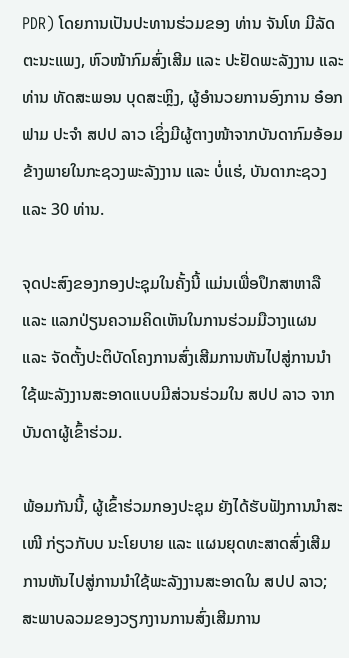PDR) ໂດຍການເປັນປະທານຮ່ວມຂອງ ທ່ານ ຈັນໂທ ມີລັດຕະນະແພງ, ຫົວໜ້າກົມສົ່ງເສີມ ແລະ ປະຢັດພະລັງງານ ແລະ ທ່ານ ທັດສະພອນ ບຸດສະຫຼິງ, ຜູ້ອຳນວຍການອົງການ ອ໋ອກຟາມ ປະຈຳ ສປປ ລາວ ເຊິ່ງມີຜູ້ຕາງໜ້າຈາກບັນດາກົມອ້ອມຂ້າງພາຍໃນກະຊວງພະລັງງານ ແລະ ບໍ່ແຮ່, ບັນດາກະຊວງ ແລະ 30 ທ່ານ.

ຈຸດປະສົງຂອງກອງປະຊຸມໃນຄັ້ງນີ້ ແມ່ນເພື່ອປຶກສາຫາລື ແລະ ແລກປ່ຽນຄວາມຄິດເຫັນໃນການຮ່ວມມືວາງແຜນ ແລະ ຈັດຕັ້ງປະຕິບັດໂຄງການສົ່ງເສີມການຫັນໄປສູ່ການນຳໃຊ້ພະລັງງານສະອາດແບບມີສ່ວນຮ່ວມໃນ ສປປ ລາວ ຈາກບັນດາຜູ້ເຂົ້າຮ່ວມ.

ພ້ອມກັນນີ້, ຜູ້ເຂົ້າຮ່ວມກອງປະຊຸມ ຍັງໄດ້ຮັບຟັງການນຳສະເໜີ ກ່ຽວກັບບ ນະໂຍບາຍ ແລະ ແຜນຍຸດທະສາດສົ່ງເສີມການຫັນໄປສູ່ການນຳໃຊ້ພະລັງງານສະອາດໃນ ສປປ ລາວ; ສະພາບລວມຂອງວຽກງານການສົ່ງເສີມການ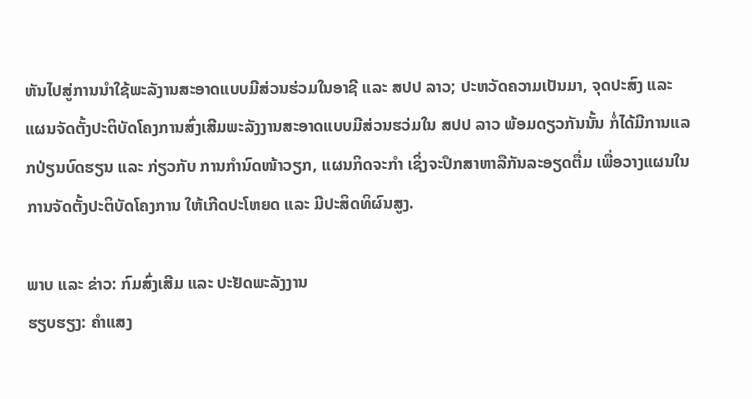ຫັນໄປສູ່ການນຳໃຊ້ພະລັງານສະອາດແບບມີສ່ວນຮ່ວມໃນອາຊີ ແລະ ສປປ ລາວ; ປະຫວັດຄວາມເປັນມາ, ຈຸດປະສົງ ແລະ ແຜນຈັດຕັ້ງປະຕິບັດໂຄງການສົ່ງເສີມພະລັງງານສະອາດແບບມີສ່ວນຮວ່ມໃນ ສປປ ລາວ ພ້ອມດຽວກັນນັ້ນ ກໍ່ໄດ້ມີການແລກປ່ຽນບົດຮຽນ ແລະ ກ່ຽວກັບ ການກຳນົດໜ້າວຽກ, ແຜນກິດຈະກຳ ເຊິ່ງຈະປຶກສາຫາລືກັນລະອຽດຕື່ມ ເພື່ອວາງແຜນໃນການຈັດຕັ້ງປະຕິບັດໂຄງການ ໃຫ້ເກີດປະໂຫຍດ ແລະ ມີປະສິດທິຜົນສູງ.

ພາບ ແລະ ຂ່າວ: ກົມສົ່ງເສີມ ແລະ ປະຢັດພະລັງງານ
ຮຽບຮຽງ: ຄຳແສງ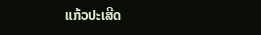ແກ້ວປະເສີດ